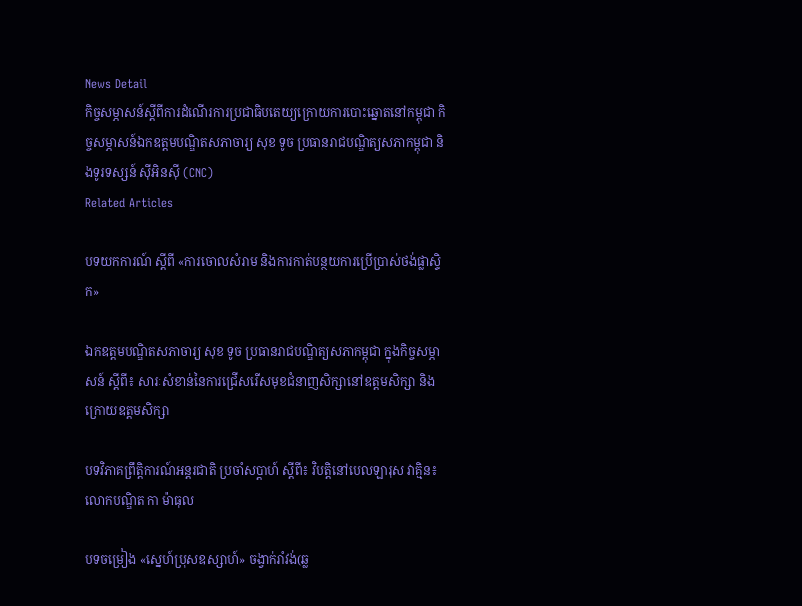News Detail
កិច្ចសម្ភាសន៍ស្ដីពីការដំណើរការប្រជាធិបតេយ្យក្រោយការបោះឆ្នោតនៅកម្ពុជា កិច្ចសម្ភាសន៍ឯកឧត្ដមបណ្ឌិតសភាចារ្យ សុខ ទូច ប្រធានរាជបណ្ឌិត្យសភាកម្ពុជា និងទូរទស្សន៍ ស៊ីអិនស៊ី (CNC)
Related Articles

បទយកការណ៍ ស្តីពី «ការចោលសំរាម និងការកាត់បន្ថយការប្រើប្រាស់ថង់ផ្លាស្ទិក»

ឯកឧត្តមបណ្ឌិតសភាចារ្យ សុខ ទូច ប្រធានរាជបណ្ឌិត្យសភាកម្ពុជា ក្នុងកិច្ចសម្ភាសន៍ ស្ដីពី៖ សារៈសំខាន់នៃការជ្រើសរើសមុខជំនាញសិក្សានៅឧត្តមសិក្សា និងក្រោយឧត្តមសិក្សា

បទវិភាគព្រឹត្ដិការណ៍អន្ដរជាតិ ប្រចាំសប្ដាហ៍ ស្ដីពី៖ វិបត្ដិនៅបេលឡារុស វាគ្មិន៖ លោកបណ្ឌិត កា ម៉ាធុល

បទចម្រៀង «ស្នេហ៍ប្រុសឧស្សាហ៍» ចង្វាក់រាំវង់(ឆ្ល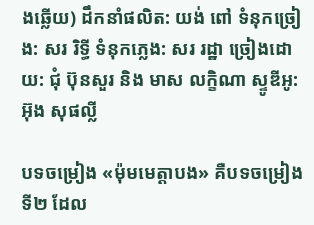ងឆ្លើយ) ដឹកនាំផលិត: យង់ ពៅ ទំនុកច្រៀង: សរ រិទ្ធី ទំនុកភ្លេង: សរ រដ្ឋា ច្រៀងដោយ: ជុំ ប៊ុនសួរ និង មាស លក្ខិណា ស្ទូឌីអូ: អ៊ុង សុផល្លី

បទចម្រៀង «ម៉ុមមេត្ដាបង» គឺបទចម្រៀងទី២ ដែល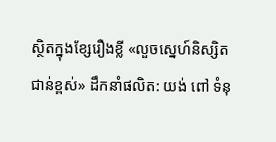ស្ថិតក្នុងខ្សែរឿងខ្លី «លួចស្នេហ៍និស្សិតជាន់ខ្ពស់» ដឹកនាំផលិត: យង់ ពៅ ទំនុ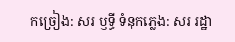កច្រៀង: សរ ឫទ្ធី ទំនុកភ្លេង: សរ រដ្ឋា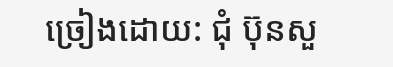ច្រៀងដោយ: ជុំ ប៊ុនសួ